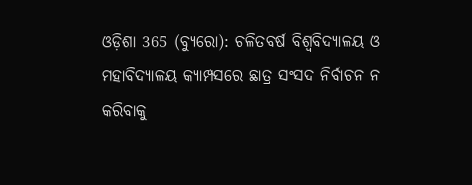ଓଡ଼ିଶା 365 (ବ୍ୟୁରୋ): ଚଳିତବର୍ଷ ବିଶ୍ବବିଦ୍ୟାଳୟ ଓ ମହାବିଦ୍ୟାଳୟ କ୍ୟାମ୍ପସରେ ଛାତ୍ର ସଂସଦ ନିର୍ବାଚନ ନ କରିବାକୁ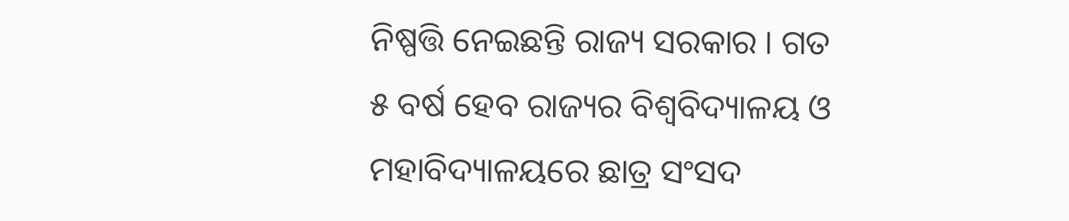ନିଷ୍ପତ୍ତି ନେଇଛନ୍ତି ରାଜ୍ୟ ସରକାର । ଗତ ୫ ବର୍ଷ ହେବ ରାଜ୍ୟର ବିଶ୍ଵବିଦ୍ୟାଳୟ ଓ ମହାବିଦ୍ୟାଳୟରେ ଛାତ୍ର ସଂସଦ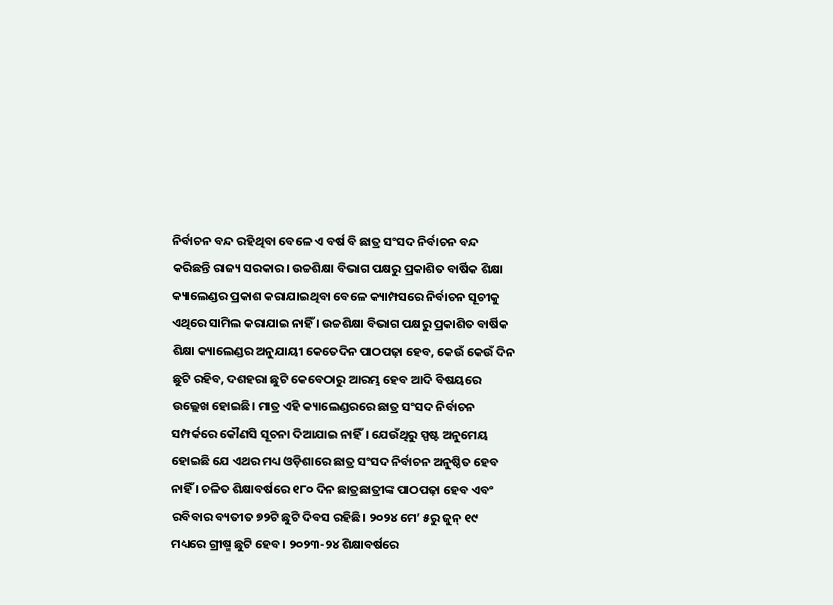ନିର୍ବାଚନ ବନ୍ଦ ରହିଥିବା ବେଳେ ଏ ବର୍ଷ ବି ଛାତ୍ର ସଂସଦ ନିର୍ବାଚନ ବନ୍ଦ କରିଛନ୍ତି ରାଜ୍ୟ ସରକାର। ଉଚ୍ଚଶିକ୍ଷା ବିଭାଗ ପକ୍ଷରୁ ପ୍ରକାଶିତ ବାର୍ଷିକ ଶିକ୍ଷା କ୍ୟାଲେଣ୍ଡର ପ୍ରକାଶ କରାଯାଇଥିବା ବେଳେ କ୍ୟାମ୍ପସରେ ନିର୍ବାଚନ ସୂଚୀକୁ ଏଥିରେ ସାମିଲ କରାଯାଇ ନାହିଁ । ଉଚ୍ଚଶିକ୍ଷା ବିଭାଗ ପକ୍ଷରୁ ପ୍ରକାଶିତ ବାର୍ଷିକ ଶିକ୍ଷା କ୍ୟାଲେଣ୍ଡର ଅନୁଯାୟୀ କେତେଦିନ ପାଠପଢ଼ା ହେବ, କେଉଁ କେଉଁ ଦିନ ଛୁଟି ରହିବ, ଦଶହରା ଛୁଟି କେବେଠାରୁ ଆରମ୍ଭ ହେବ ଆଦି ବିଷୟରେ ଉଲ୍ଲେଖ ହୋଇଛି। ମାତ୍ର ଏହି କ୍ୟାଲେଣ୍ଡରରେ ଛାତ୍ର ସଂସଦ ନିର୍ବାଚନ ସମ୍ପର୍କରେ କୌଣସି ସୂଚନା ଦିଆଯାଇ ନାହିଁ। ଯେଉଁଥିରୁ ସ୍ପଷ୍ଟ ଅନୁମେୟ ହୋଇଛି ଯେ ଏଥର ମଧ୍ୟ ଓଡ଼ିଶାରେ ଛାତ୍ର ସଂସଦ ନିର୍ବାଚନ ଅନୁଷ୍ଠିତ ହେବ ନାହିଁ । ଚଳିତ ଶିକ୍ଷାବର୍ଷରେ ୧୮୦ ଦିନ ଛାତ୍ରଛାତ୍ରୀଙ୍କ ପାଠପଢ଼ା ହେବ ଏବଂ ରବିବାର ବ୍ୟତୀତ ୭୨ଟି ଛୁଟି ଦିବସ ରହିଛି। ୨୦୨୪ ମେ’ ୫ରୁ ଜୁନ୍ ୧୯ ମଧ୍ୟରେ ଗ୍ରୀଷ୍ମ ଛୁଟି ହେବ। ୨୦୨୩-୨୪ ଶିକ୍ଷାବର୍ଷରେ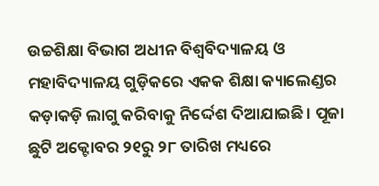ଉଚ୍ଚଶିକ୍ଷା ବିଭାଗ ଅଧୀନ ବିଶ୍ଵବିଦ୍ୟାଳୟ ଓ ମହାବିଦ୍ୟାଳୟ ଗୁଡ଼ିକରେ ଏକକ ଶିକ୍ଷା କ୍ୟାଲେଣ୍ଡର କଡ଼ାକଡ଼ି ଲାଗୁ କରିବାକୁ ନିର୍ଦ୍ଦେଶ ଦିଆଯାଇଛି। ପୂଜା ଛୁଟି ଅକ୍ଟୋବର ୨୧ରୁ ୨୮ ତାରିଖ ମଧ୍ୟରେ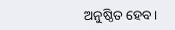ଅନୁଷ୍ଠିତ ହେବ।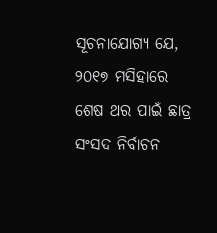ସୂଚନାଯୋଗ୍ୟ ଯେ, ୨୦୧୭ ମସିହାରେ ଶେଷ ଥର ପାଇଁ ଛାତ୍ର ସଂସଦ ନିର୍ବାଚନ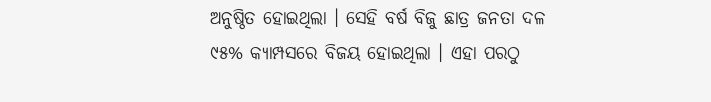ଅନୁଷ୍ଠିତ ହୋଇଥିଲା । ସେହି ବର୍ଷ ବିଜୁ ଛାତ୍ର ଜନତା ଦଳ ୯୫% କ୍ୟାମ୍ପସରେ ବିଜୟ ହୋଇଥିଲା । ଏହା ପରଠୁ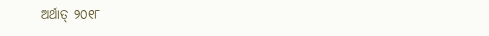ଅର୍ଥାତ୍ ୨୦୧୮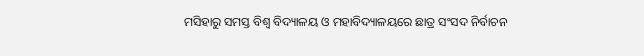ମସିହାରୁ ସମସ୍ତ ବିଶ୍ଵ ବିଦ୍ୟାଳୟ ଓ ମହାବିଦ୍ୟାଳୟରେ ଛାତ୍ର ସଂସଦ ନିର୍ବାଚନ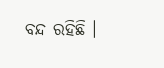ବନ୍ଦ ରହିଛି ।